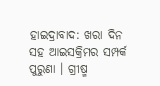ହାଇଦ୍ରାବାଦ: ଖରା ଦିନ ସହ ଆଇସକ୍ରିମର ସମ୍ପର୍କ ପୁରୁଣା । ଗ୍ରୀଷ୍ମ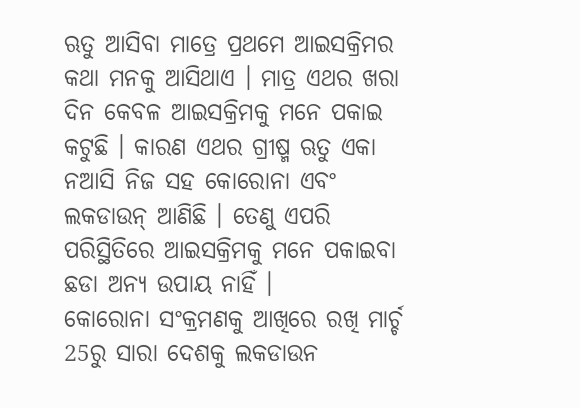ଋତୁ ଆସିବା ମାତ୍ରେ ପ୍ରଥମେ ଆଇସକ୍ରିମର କଥା ମନକୁ ଆସିଥାଏ । ମାତ୍ର ଏଥର ଖରା ଦିନ କେବଳ ଆଇସକ୍ରିମକୁ ମନେ ପକାଇ କଟୁଛି । କାରଣ ଏଥର ଗ୍ରୀଷ୍ମ ଋତୁ ଏକା ନଆସି ନିଜ ସହ କୋରୋନା ଏବଂ ଲକଡାଉନ୍ ଆଣିଛି । ତେଣୁ ଏପରି ପରିସ୍ଥିତିରେ ଆଇସକ୍ରିମକୁ ମନେ ପକାଇବା ଛଡା ଅନ୍ୟ ଉପାୟ ନାହିଁ ।
କୋରୋନା ସଂକ୍ରମଣକୁ ଆଖିରେ ରଖି ମାର୍ଚ୍ଚ 25ରୁ ସାରା ଦେଶକୁ ଲକଡାଉନ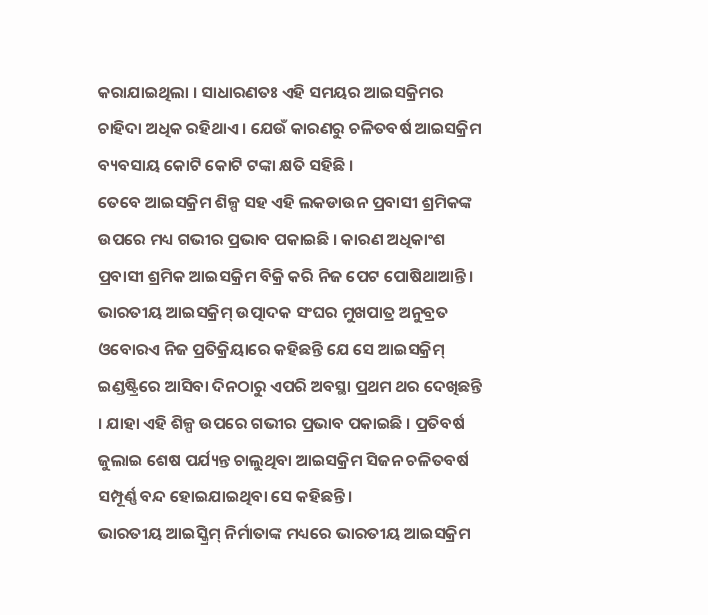କରାଯାଇଥିଲା । ସାଧାରଣତଃ ଏହି ସମୟର ଆଇସକ୍ରିମର ଚାହିଦା ଅଧିକ ରହିଥାଏ । ଯେଉଁ କାରଣରୁ ଚଳିତବର୍ଷ ଆଇସକ୍ରିମ ବ୍ୟବସାୟ କୋଟି କୋଟି ଟଙ୍କା କ୍ଷତି ସହିଛି ।
ତେବେ ଆଇସକ୍ରିମ ଶିଳ୍ପ ସହ ଏହି ଲକଡାଉନ ପ୍ରବାସୀ ଶ୍ରମିକଙ୍କ ଉପରେ ମଧ୍ୟ ଗଭୀର ପ୍ରଭାବ ପକାଇଛି । କାରଣ ଅଧିକାଂଶ ପ୍ରବାସୀ ଶ୍ରମିକ ଆଇସକ୍ରିମ ବିକ୍ରି କରି ନିଜ ପେଟ ପୋଷିଥାଆନ୍ତି । ଭାରତୀୟ ଆଇସକ୍ରିମ୍ ଉତ୍ପାଦକ ସଂଘର ମୁଖପାତ୍ର ଅନୁବ୍ରତ ଓବୋରଏ ନିଜ ପ୍ରତିକ୍ରିୟାରେ କହିଛନ୍ତି ଯେ ସେ ଆଇସକ୍ରିମ୍ ଇଣ୍ଡଷ୍ଟ୍ରିରେ ଆସିବା ଦିନଠାରୁ ଏପରି ଅବସ୍ଥା ପ୍ରଥମ ଥର ଦେଖିଛନ୍ତି । ଯାହା ଏହି ଶିଳ୍ପ ଉପରେ ଗଭୀର ପ୍ରଭାବ ପକାଇଛି । ପ୍ରତିବର୍ଷ ଜୁଲାଇ ଶେଷ ପର୍ଯ୍ୟନ୍ତ ଚାଲୁଥିବା ଆଇସକ୍ରିମ ସିଜନ ଚଳିତବର୍ଷ ସମ୍ପୂର୍ଣ୍ଣ ବନ୍ଦ ହୋଇଯାଇଥିବା ସେ କହିଛନ୍ତି ।
ଭାରତୀୟ ଆଇସ୍କ୍ରିମ୍ ନିର୍ମାତାଙ୍କ ମଧ୍ୟରେ ଭାରତୀୟ ଆଇସକ୍ରିମ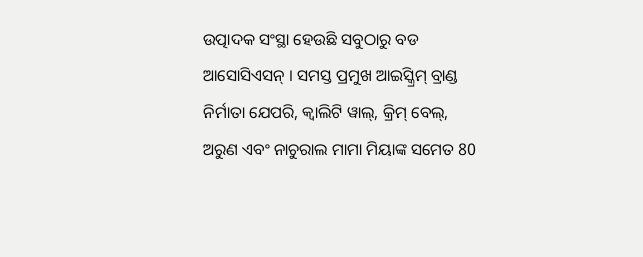ଉତ୍ପାଦକ ସଂସ୍ଥା ହେଉଛି ସବୁଠାରୁ ବଡ ଆସୋସିଏସନ୍ । ସମସ୍ତ ପ୍ରମୁଖ ଆଇସ୍କ୍ରିମ୍ ବ୍ରାଣ୍ଡ ନିର୍ମାତା ଯେପରି, କ୍ବାଲିଟି ୱାଲ୍, କ୍ରିମ୍ ବେଲ୍, ଅରୁଣ ଏବଂ ନାଚୁରାଲ ମାମା ମିୟାଙ୍କ ସମେତ 80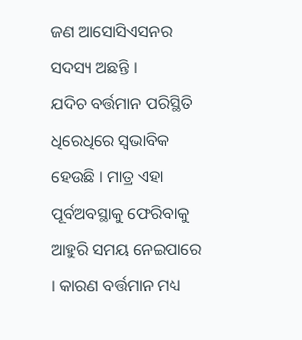ଜଣ ଆସୋସିଏସନର ସଦସ୍ୟ ଅଛନ୍ତି ।
ଯଦିଚ ବର୍ତ୍ତମାନ ପରିସ୍ଥିତି ଧିରେଧିରେ ସ୍ବଭାବିକ ହେଉଛି । ମାତ୍ର ଏହା ପୂର୍ବଅବସ୍ଥାକୁ ଫେରିବାକୁ ଆହୁରି ସମୟ ନେଇପାରେ । କାରଣ ବର୍ତ୍ତମାନ ମଧ୍ୟ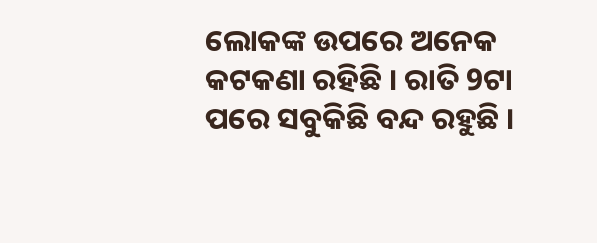ଲୋକଙ୍କ ଉପରେ ଅନେକ କଟକଣା ରହିଛି । ରାତି 9ଟା ପରେ ସବୁକିଛି ବନ୍ଦ ରହୁଛି ।